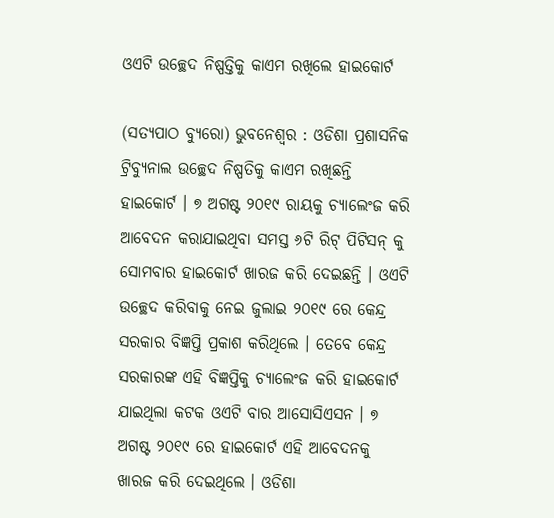ଓଏଟି ଉଚ୍ଛେଦ ନିଷ୍ପତ୍ତିକୁ କାଏମ ରଖିଲେ ହାଇକୋର୍ଟ

(ସତ୍ୟପାଠ ବ୍ୟୁରୋ) ଭୁବନେଶ୍ୱର : ଓଡିଶା ପ୍ରଶାସନିକ ଟ୍ରିବ୍ୟୁନାଲ ଉଚ୍ଛେଦ ନିଷ୍ପତିକୁ କାଏମ ରଖିଛନ୍ତି ହାଇକୋର୍ଟ । ୭ ଅଗଷ୍ଟ ୨୦୧୯ ରାୟକୁ ଚ୍ୟାଲେଂଜ କରି ଆବେଦନ କରାଯାଇଥିବା ସମସ୍ତ ୬ଟି ରିଟ୍ ପିଟିସନ୍ କୁ ସୋମବାର ହାଇକୋର୍ଟ ଖାରଜ କରି ଦେଇଛନ୍ତି । ଓଏଟି ଉଚ୍ଛେଦ କରିବାକୁ ନେଇ ଜୁଲାଇ ୨୦୧୯ ରେ କେନ୍ଦ୍ର ସରକାର ବିଜ୍ଞପ୍ତି ପ୍ରକାଶ କରିଥିଲେ । ତେବେ କେନ୍ଦ୍ର ସରକାରଙ୍କ ଏହି ବିଜ୍ଞପ୍ତିକୁ ଚ୍ୟାଲେଂଜ କରି ହାଇକୋର୍ଟ ଯାଇଥିଲା କଟକ ଓଏଟି ବାର ଆସୋସିଏସନ । ୭ ଅଗଷ୍ଟ ୨୦୧୯ ରେ ହାଇକୋର୍ଟ ଏହି ଆବେଦନକୁ ଖାରଜ କରି ଦେଇଥିଲେ । ଓଡିଶା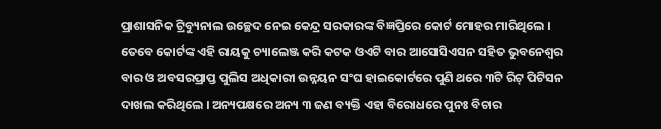ପ୍ରାଶାସନିକ ଟ୍ରିବ୍ୟୁନାଲ ଉଚ୍ଛେଦ ନେଇ କେନ୍ଦ୍ର ସରକାରଙ୍କ ବିଜ୍ଞପ୍ତିରେ କୋର୍ଟ ମୋହର ମାରିଥିଲେ । ତେବେ କୋର୍ଟଙ୍କ ଏହି ରାୟକୁ ଚ୍ୟାଲେଞ୍ଜ କରି କଟକ ଓଏଟି ବାର ଆସୋସିଏସନ ସହିତ ଭୁବନେଶ୍ୱର ବାର ଓ ଅବସରପ୍ରାପ୍ତ ପୁଲିସ ଅଧିକାରୀ ଉନ୍ନୟନ ସଂଘ ହାଇକୋର୍ଟରେ ପୁଣି ଥରେ ୩ଟି ରିଟ୍ ପିଟିସନ ଦାଖଲ କରିଥିଲେ । ଅନ୍ୟପକ୍ଷରେ ଅନ୍ୟ ୩ ଜଣ ବ୍ୟକ୍ତି ଏହା ବିରୋଧରେ ପୁନଃ ବିଚାର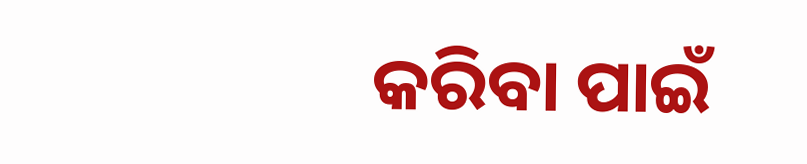କରିବା ପାଇଁ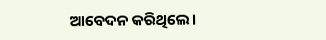ଆବେଦନ କରିଥିଲେ।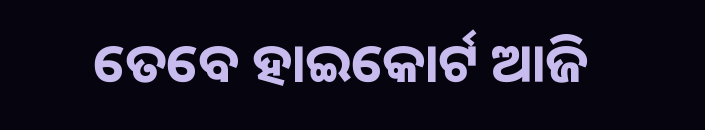ତେବେ ହାଇକୋର୍ଟ ଆଜି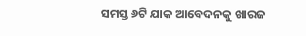ସମସ୍ତ ୬ଟି ଯାକ ଆବେଦନକୁ ଖାରଜ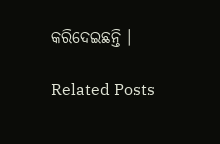କରିଦେଇଛନ୍ତି ।

Related Posts